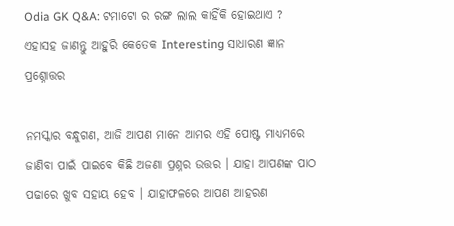Odia GK Q&A: ଟମାଟୋ ର ରଙ୍ଗ ଲାଲ କାହିଁକି ହୋଇଥାଏ ? ଏହାସହ ଜାଣନ୍ତୁ ଆହୁରି କେତେକ Interesting ସାଧାରଣ ଜ୍ଞାନ ପ୍ରଶ୍ନୋତ୍ତର

ନମସ୍କାର ବନ୍ଧୁଗଣ, ଆଜି ଆପଣ ମାନେ ଆମର ଏହି ପୋଷ୍ଟ ମାଧ୍ୟମରେ ଜାଣିବା ପାଇଁ ପାଇବେ କିଛି ଅଜଣା ପ୍ରଶ୍ନର ଉତ୍ତର । ଯାହା ଆପଣଙ୍କ ପାଠ ପଢାରେ ଖୁବ ସହାୟ ହେବ । ଯାହାଫଳରେ ଆପଣ ଆହରଣ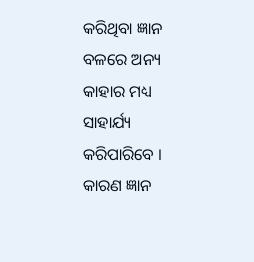କରିଥିବା ଜ୍ଞାନ ବଳରେ ଅନ୍ୟ କାହାର ମଧ୍ୟ ସାହାର୍ଯ୍ୟ କରିପାରିବେ । କାରଣ ଜ୍ଞାନ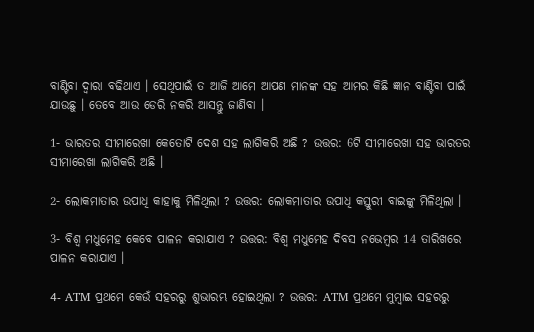ବାଣ୍ଟିବା ଦ୍ଵାରା ବଢିଥାଏ । ସେଥିପାଇଁ ତ ଆଜି ଆମେ ଆପଣ ମାନଙ୍କ ସହ ଆମର କିଛି ଜ୍ଞାନ ବାଣ୍ଟିବା ପାଇଁ ଯାଉଛୁ । ତେବେ ଆଉ ଡେରି ନକରି ଆସନ୍ତୁ ଜାଣିବା ।

1- ଭାରତର ସୀମାରେଖା କେତୋଟି ଦେଶ ସହ ଲାଗିକରି ଅଛି ? ଉତ୍ତର: 6ଟି ସୀମାରେଖା ସହ ଭାରତର ସୀମାରେଖା ଲାଗିକରି ଅଛି ।

2- ଲୋକମାତାର ଉପାଧି କାହାକୁ ମିଳିଥିଲା ? ଉତ୍ତର: ଲୋକମାତାର ଉପାଧି କସ୍ତୁରୀ ବାଇଙ୍କୁ ମିଳିଥିଲା ।

3- ବିଶ୍ଵ ମଧୁମେହ କେବେ ପାଳନ କରାଯାଏ ? ଉତ୍ତର: ବିଶ୍ଵ ମଧୁମେହ ଦିବସ ନଭେମ୍ବର 14 ତାରିଖରେ ପାଳନ କରାଯାଏ ।

4- ATM ପ୍ରଥମେ କେଉଁ ସହରରୁ ଶୁଭାରମ୍ଭ ହୋଇଥିଲା ? ଉତ୍ତର: ATM ପ୍ରଥମେ ମୁମ୍ବାଇ ସହରରୁ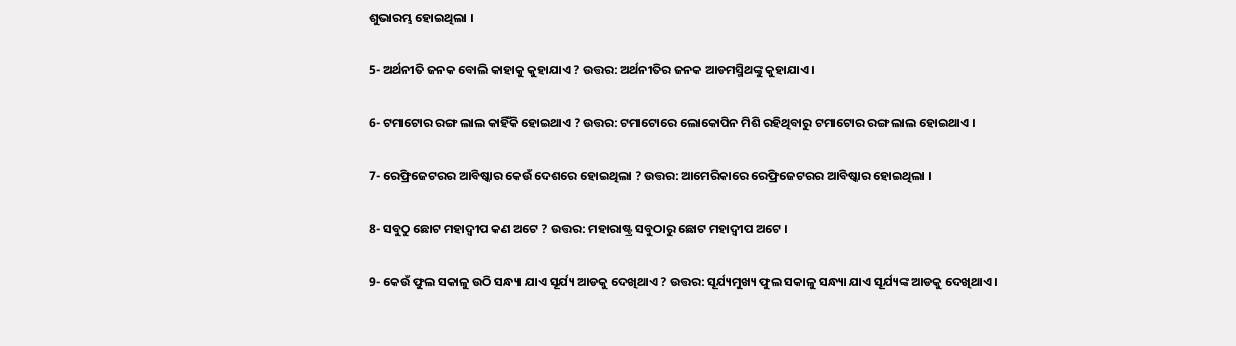ଶୁଭାରମ୍ଭ ହୋଇଥିଲା ।

5- ଅର୍ଥନୀତି ଜନକ ବୋଲି କାହାକୁ କୁହାଯାଏ ? ଉତ୍ତର: ଅର୍ଥନୀତିର ଜନକ ଆଡମସ୍ମିଥଙ୍କୁ କୁହାଯାଏ ।

6- ଟମାଟୋର ରଙ୍ଗ ଲାଲ କାହିଁକି ହୋଇଥାଏ ? ଉତ୍ତର: ଟମାଟୋରେ ଲୋକୋପିନ ମିଶି ରହିଥିବାରୁ ଟମାଟୋର ରଙ୍ଗ ଲାଲ ହୋଇଥାଏ ।

7- ରେଫ୍ରିଜେଟରର ଆବିଷ୍କାର କେଉଁ ଦେଶରେ ହୋଇଥିଲା ? ଉତ୍ତର: ଆମେରିକାରେ ରେଫ୍ରିଜେଟରର ଆବିଷ୍କାର ହୋଇଥିଲା ।

8- ସବୁଠୁ ଛୋଟ ମହାଦ୍ଵୀପ କଣ ଅଟେ ? ଉତ୍ତର: ମହାରାଷ୍ଟ୍ର ସବୁଠାରୁ ଛୋଟ ମହାଦ୍ଵୀପ ଅଟେ ।

9- କେଉଁ ଫୁଲ ସକାଳୁ ଉଠି ସନ୍ଧ୍ୟା ଯାଏ ସୂର୍ଯ୍ୟ ଆଡକୁ ଦେଖିଥାଏ ? ଉତ୍ତର: ସୂର୍ଯ୍ୟମୁଖ୍ୟ ଫୁଲ ସକାଳୁ ସନ୍ଧ୍ୟା ଯାଏ ସୂର୍ଯ୍ୟଙ୍କ ଆଡକୁ ଦେଖିଥାଏ ।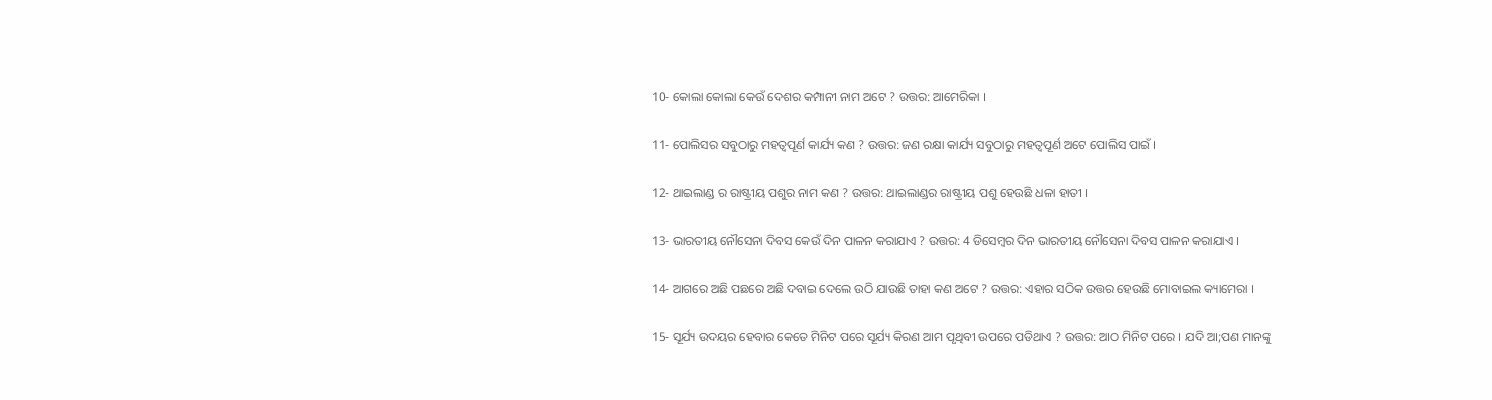10- କୋଲା କୋଲା କେଉଁ ଦେଶର କମ୍ପାନୀ ନାମ ଅଟେ ? ଉତ୍ତର: ଆମେରିକା ।

11- ପୋଲିସର ସବୁଠାରୁ ମହତ୍ଵପୂର୍ଣ କାର୍ଯ୍ୟ କଣ ? ଉତ୍ତର: ଜଣ ରକ୍ଷା କାର୍ଯ୍ୟ ସବୁଠାରୁ ମହତ୍ବପୂର୍ଣ ଅଟେ ପୋଲିସ ପାଇଁ ।

12- ଥାଇଲାଣ୍ଡ ର ରାଷ୍ଟ୍ରୀୟ ପଶୁର ନାମ କଣ ? ଉତ୍ତର: ଥାଇଲାଣ୍ଡର ରାଷ୍ଟ୍ରୀୟ ପଶୁ ହେଉଛି ଧଳା ହାତୀ ।

13- ଭାରତୀୟ ନୌସେନା ଦିବସ କେଉଁ ଦିନ ପାଳନ କରାଯାଏ ? ଉତ୍ତର: 4 ଡିସେମ୍ବର ଦିନ ଭାରତୀୟ ନୌସେନା ଦିବସ ପାଳନ କରାଯାଏ ।

14- ଆଗରେ ଅଛି ପଛରେ ଅଛି ଦବାଇ ଦେଲେ ଉଠି ଯାଉଛି ତାହା କଣ ଅଟେ ? ଉତ୍ତର: ଏହାର ସଠିକ ଉତ୍ତର ହେଉଛି ମୋବାଇଲ କ୍ୟାମେରା ।

15- ସୂର୍ଯ୍ୟ ଉଦୟର ହେବାର କେତେ ମିନିଟ ପରେ ସୂର୍ଯ୍ୟ କିରଣ ଆମ ପୃଥିବୀ ଉପରେ ପଡିଥାଏ ? ଉତ୍ତର: ଆଠ ମିନିଟ ପରେ । ଯଦି ଆ;ପଣ ମାନଙ୍କୁ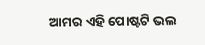ଆମର ଏହି ପୋଷ୍ଟଟି ଭଲ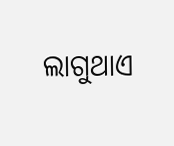ଲାଗୁଥାଏ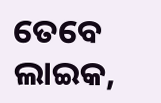ତେବେ ଲାଇକ,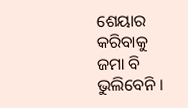ଶେୟାର କରିବାକୁ ଜମା ବି ଭୁଲିବେନି ।